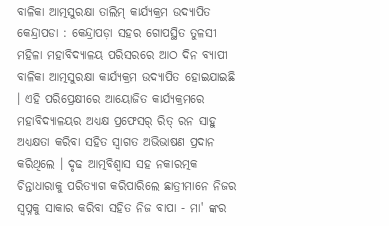ବାଳିକା ଆତ୍ମସୁରକ୍ଷା ତାଲିମ୍ କାର୍ଯ୍ୟକ୍ରମ ଉଦ୍ୟାପିତ
କେନ୍ଦ୍ରାପଡା : କେନ୍ଦ୍ରାପଡ଼ା ସହର ଗୋପସ୍ଥିତ ତୁଳସୀ ମହିଳା ମହାବିଦ୍ୟାଳୟ ପରିସରରେ ଆଠ ଦିନ ବ୍ୟାପୀ ବାଳିକା ଆତ୍ମସୁରକ୍ଷା କାର୍ଯ୍ୟକ୍ରମ ଉଦ୍ୟାପିତ ହୋଇଯାଇଛି । ଏହି ପରିପ୍ରେକ୍ଷୀରେ ଆୟୋଜିତ କାର୍ଯ୍ୟକ୍ରମରେ ମହାବିଦ୍ୟାଳୟର ଅଧ୍ୟକ୍ଷ ପ୍ରଫେସର୍ ରିତ୍ ରନ ସାହୁ ଅଧ୍ୟକ୍ଷତା କରିବା ସହିତ ସ୍ୱାଗତ ଅଭିଭାଷଣ ପ୍ରଦାନ କରିଥିଲେ । ଦୃଢ ଆତ୍ମବିଶ୍ୱାସ ସହ ନକାରତ୍ମକ ଚିନ୍ତାଧାରାକୁ ପରିତ୍ୟାଗ କରିପାରିଲେ ଛାତ୍ରୀମାନେ ନିଜର ସ୍ୱପ୍ନକୁ ସାକାର କରିବା ସହିତ ନିଜ ବାପା - ମା' ଙ୍କର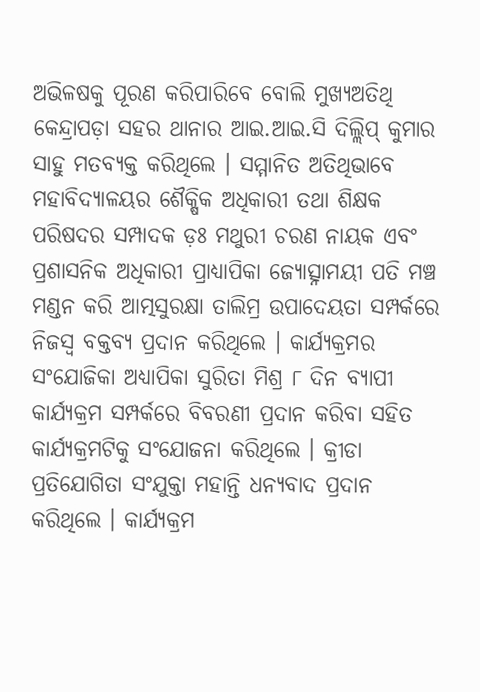ଅଭିଳଷକୁ ପୂରଣ କରିପାରିବେ ବୋଲି ମୁଖ୍ୟଅତିଥି କେନ୍ଦ୍ରାପଡ଼ା ସହର ଥାନାର ଆଇ.ଆଇ.ସି ଦିଲ୍ଲିପ୍ କୁମାର ସାହୁ ମତବ୍ୟକ୍ତ କରିଥିଲେ । ସମ୍ମାନିତ ଅତିଥିଭାବେ ମହାବିଦ୍ୟାଳୟର ଶୈକ୍ଷିକ ଅଧିକାରୀ ତଥା ଶିକ୍ଷକ ପରିଷଦର ସମ୍ପାଦକ ଡ଼ଃ ମଥୁରୀ ଚରଣ ନାୟକ ଏବଂ ପ୍ରଶାସନିକ ଅଧିକାରୀ ପ୍ରାଧ୍ୟାପିକା ଜ୍ୟୋତ୍ସ୍ନାମୟୀ ପତି ମଞ୍ଚ ମଣ୍ଡନ କରି ଆତ୍ମସୁରକ୍ଷା ତାଲିମ୍ର ଉପାଦେୟତା ସମ୍ପର୍କରେ ନିଜସ୍ୱ ବକ୍ତବ୍ୟ ପ୍ରଦାନ କରିଥିଲେ । କାର୍ଯ୍ୟକ୍ରମର ସଂଯୋଜିକା ଅଧ୍ୟାପିକା ସୁରିତା ମିଶ୍ର ୮ ଦିନ ବ୍ୟାପୀ କାର୍ଯ୍ୟକ୍ରମ ସମ୍ପର୍କରେ ବିବରଣୀ ପ୍ରଦାନ କରିବା ସହିତ କାର୍ଯ୍ୟକ୍ରମଟିକୁ ସଂଯୋଜନା କରିଥିଲେ । କ୍ରୀଡା ପ୍ରତିଯୋଗିତା ସଂଯୁକ୍ତା ମହାନ୍ତି ଧନ୍ୟବାଦ ପ୍ରଦାନ କରିଥିଲେ । କାର୍ଯ୍ୟକ୍ରମ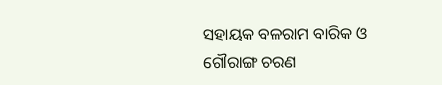ସହାୟକ ବଳରାମ ବାରିକ ଓ ଗୌରାଙ୍ଗ ଚରଣ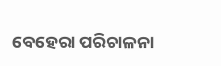ବେହେରା ପରିଚାଳନା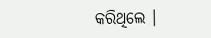କରିଥିଲେ ।